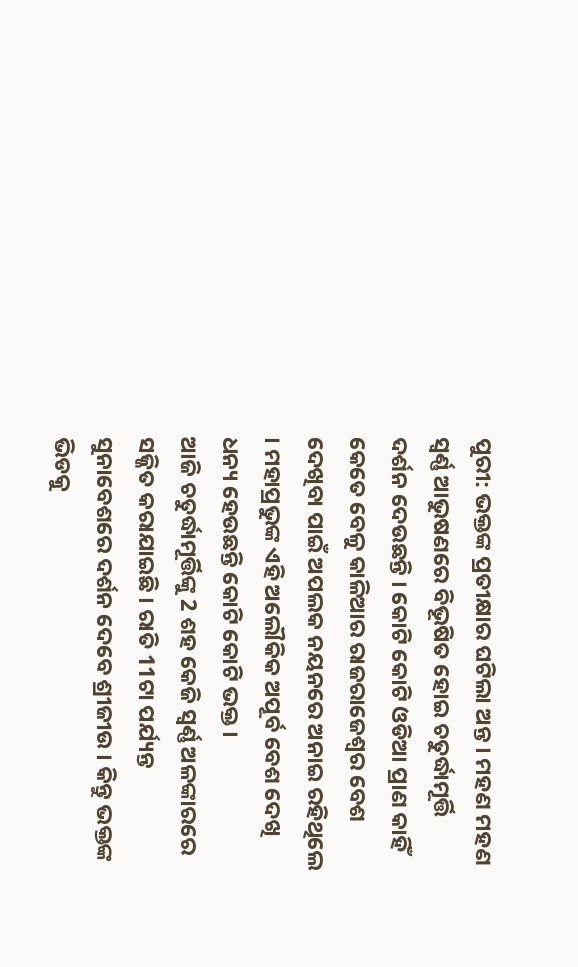ପୁରୀ: ଭକ୍ତଙ୍କ ପ୍ରତୀକ୍ଷାର ଘଟିଲା ଅନ୍ତ । ମହଣ ମହଣ ସ୍ବର୍ଣ୍ଣ ଆଭୁଷଣରେ ବିଭୂଷିତ ହୋଇ ଚତୁର୍ଦ୍ଧାମୂର୍ତ୍ତି ଦର୍ଶନ ଦେଉଛନ୍ତି । କୋଟି କୋଟି ଓଡିଆ ପ୍ରାଣ କାହିଁ କେତେ ବେଳୁ କାଳିଆର ରାଜରାଜେଶ୍ବର ବେଶ ଦେଖିବା ପାଇଁ ଅପଲକ ନୟନରେ ଅନାଇ ରହିଥିଲେ । ମହାପ୍ରଭୁଙ୍କ ଏହି ଅଲୌକିକ ଅପୂର୍ବ ବେଶ ଦେଖି ଧନ୍ୟ ହେଉଛନ୍ତି କୋଟି କୋଟି ଭକ୍ତ ।
ଆଜି ଚତୁର୍ଦ୍ଧାମୂର୍ତ୍ତିଙ୍କୁ 2 ଶହ କେଜି ସ୍ବର୍ଣ୍ଣ ଅଳଙ୍କାରରେ ସଜ୍ଜିତ କରାଯାଇଛି । ରାତି 11ଟା ପର୍ଯ୍ୟନ୍ତ ସୁନାବେଶରେ ଦର୍ଶନ ଦେବେ ଶ୍ରୀଜୀଉ । କିନ୍ତୁ ଭକ୍ତଙ୍କ ଭିଡକୁ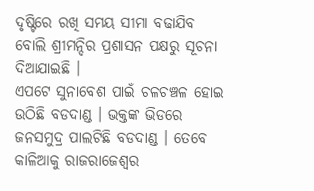ଦୃଷ୍ଟିରେ ରଖି ସମୟ ସୀମା ବଢାଯିବ ବୋଲି ଶ୍ରୀମନ୍ଦିର ପ୍ରଶାସନ ପକ୍ଷରୁ ସୂଚନା ଦିଆଯାଇଛି ।
ଏପଟେ ସୁନାବେଶ ପାଇଁ ଚଳଚଞ୍ଚଳ ହୋଇ ଉଠିଛି ବଡଦାଣ୍ଡ । ଭକ୍ତଙ୍କ ଭିଡରେ ଜନସମୁଦ୍ର ପାଲଟିଛି ବଡଦାଣ୍ଡ । ତେବେ କାଳିଆକୁ ରାଜରାଜେଶ୍ବର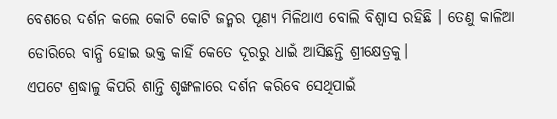ବେଶରେ ଦର୍ଶନ କଲେ କୋଟି କୋଟି ଜନ୍ମର ପୂଣ୍ୟ ମିଳିଥାଏ ବୋଲି ବିଶ୍ବାସ ରହିଛି । ତେଣୁ କାଳିଆ ଡୋରିରେ ବାନ୍ଧି ହୋଇ ଭକ୍ତ କାହିଁ କେତେ ଦୂରରୁ ଧାଇଁ ଆସିଛନ୍ତି ଶ୍ରୀକ୍ଷେତ୍ରକୁ।
ଏପଟେ ଶ୍ରଦ୍ଧାଳୁ କିପରି ଶାନ୍ତି ଶୃଙ୍ଖଳାରେ ଦର୍ଶନ କରିବେ ସେଥିପାଇଁ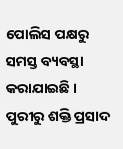ପୋଲିସ ପକ୍ଷରୁ ସମସ୍ତ ବ୍ୟବସ୍ଥା କରାଯାଇଛି ।
ପୁରୀରୁ ଶକ୍ତି ପ୍ରସାଦ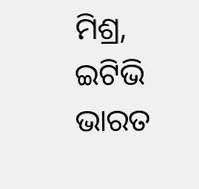ମିଶ୍ର, ଇଟିଭି ଭାରତ